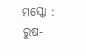ମସ୍କୋ : ରୁଷ-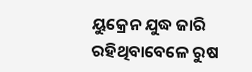ୟୁକ୍ରେନ ଯୁଦ୍ଧ ଜାରି ରହିଥିବାବେଳେ ରୁଷ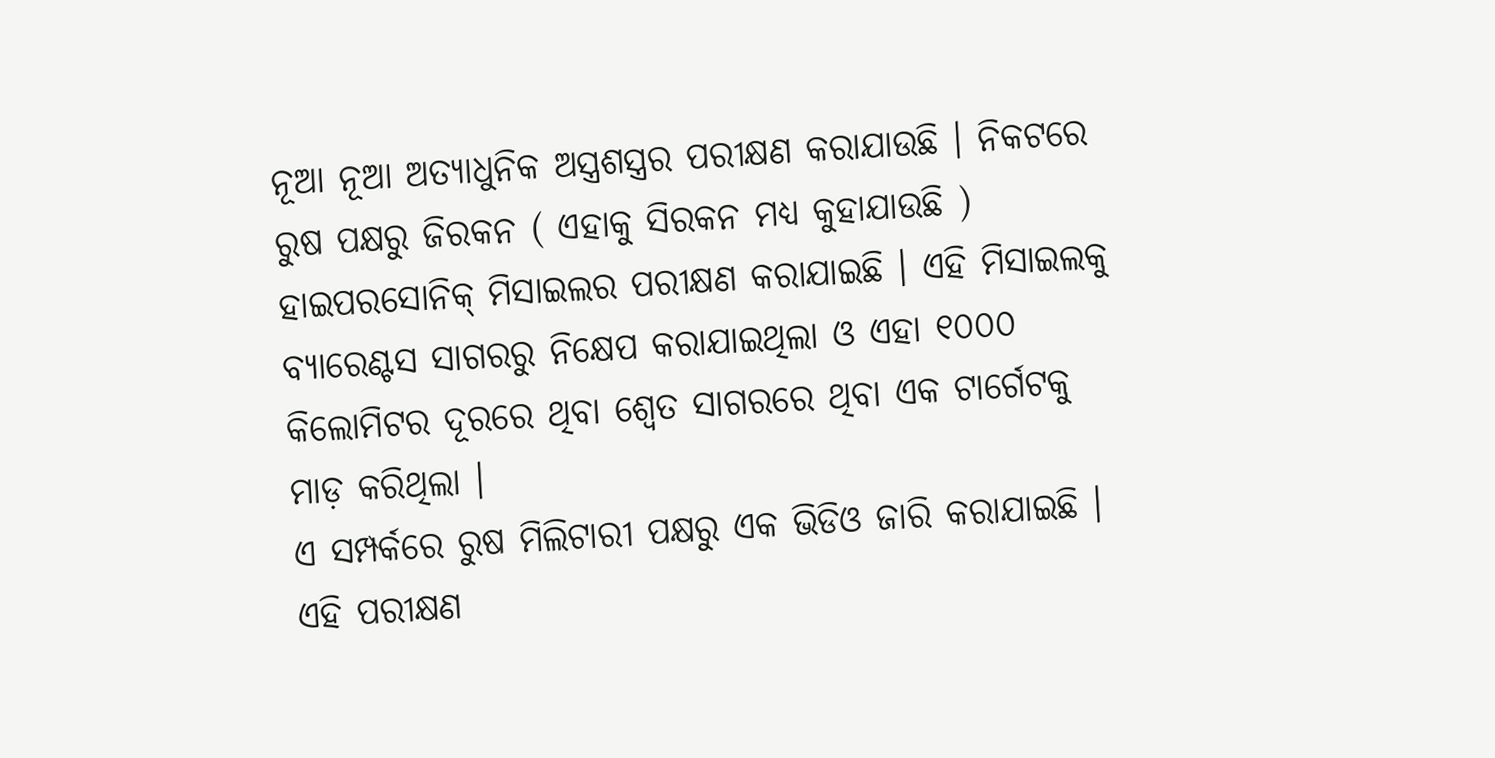ନୂଆ ନୂଆ ଅତ୍ୟାଧୁନିକ ଅସ୍ତ୍ରଶସ୍ତ୍ରର ପରୀକ୍ଷଣ କରାଯାଉଛି । ନିକଟରେ ରୁଷ ପକ୍ଷରୁ ଜିରକନ ( ଏହାକୁ ସିରକନ ମଧ୍ୟ କୁହାଯାଉଛି ) ହାଇପରସୋନିକ୍ ମିସାଇଲର ପରୀକ୍ଷଣ କରାଯାଇଛି । ଏହି ମିସାଇଲକୁ ବ୍ୟାରେଣ୍ଟସ ସାଗରରୁ ନିକ୍ଷେପ କରାଯାଇଥିଲା ଓ ଏହା ୧୦୦୦ କିଲୋମିଟର ଦୂରରେ ଥିବା ଶ୍ବେତ ସାଗରରେ ଥିବା ଏକ ଟାର୍ଗେଟକୁ ମାଡ଼ କରିଥିଲା ।
ଏ ସମ୍ପର୍କରେ ରୁଷ ମିଲିଟାରୀ ପକ୍ଷରୁ ଏକ ଭିଡିଓ ଜାରି କରାଯାଇଛି । ଏହି ପରୀକ୍ଷଣ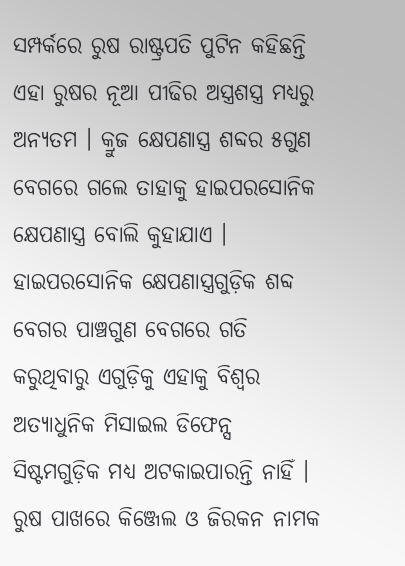ସମ୍ପର୍କରେ ରୁଷ ରାଷ୍ଟ୍ରପତି ପୁଟିନ କହିଛନ୍ତି ଏହା ରୁଷର ନୂଆ ପୀଢିର ଅସ୍ତ୍ରଶସ୍ତ୍ର ମଧ୍ୟରୁ ଅନ୍ୟତମ । କ୍ରୁଜ କ୍ଷେପଣାସ୍ତ୍ର ଶବ୍ଦର ୫ଗୁଣ ବେଗରେ ଗଲେ ତାହାକୁ ହାଇପରସୋନିକ କ୍ଷେପଣାସ୍ତ୍ର ବୋଲି କୁହାଯାଏ । ହାଇପରସୋନିକ କ୍ଷେପଣାସ୍ତ୍ରଗୁଡ଼ିକ ଶବ୍ଦ ବେଗର ପାଞ୍ଚଗୁଣ ବେଗରେ ଗତି କରୁଥିବାରୁ ଏଗୁଡ଼ିକୁ ଏହାକୁ ବିଶ୍ବର ଅତ୍ୟାଧୁନିକ ମିସାଇଲ ଡିଫେନ୍ସ ସିଷ୍ଟମଗୁଡ଼ିକ ମଧ୍ୟ ଅଟକାଇପାରନ୍ତି ନାହିଁ ।
ରୁଷ ପାଖରେ କିଞ୍ଜେଲ ଓ ଜିରକନ ନାମକ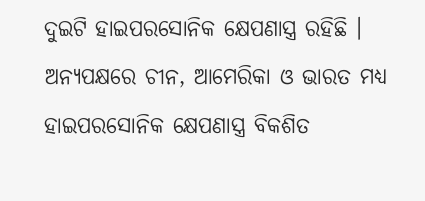ଦୁଇଟି ହାଇପରସୋନିକ କ୍ଷେପଣାସ୍ତ୍ର ରହିଛି । ଅନ୍ୟପକ୍ଷରେ ଚୀନ, ଆମେରିକା ଓ ଭାରତ ମଧ୍ୟ ହାଇପରସୋନିକ କ୍ଷେପଣାସ୍ତ୍ର ବିକଶିତ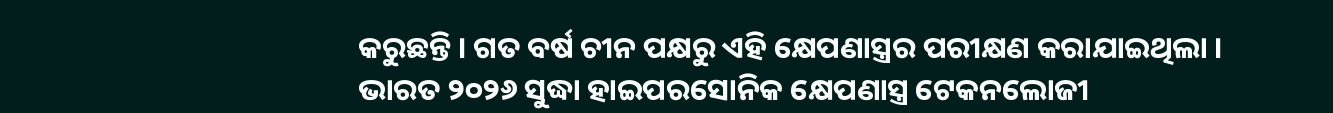କରୁଛନ୍ତି । ଗତ ବର୍ଷ ଚୀନ ପକ୍ଷରୁ ଏହି କ୍ଷେପଣାସ୍ତ୍ରର ପରୀକ୍ଷଣ କରାଯାଇଥିଲା । ଭାରତ ୨୦୨୬ ସୁଦ୍ଧା ହାଇପରସୋନିକ କ୍ଷେପଣାସ୍ତ୍ର ଟେକନଲୋଜୀ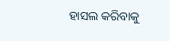ହାସଲ କରିବାକୁ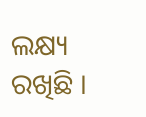ଲକ୍ଷ୍ୟ ରଖିଛି ।